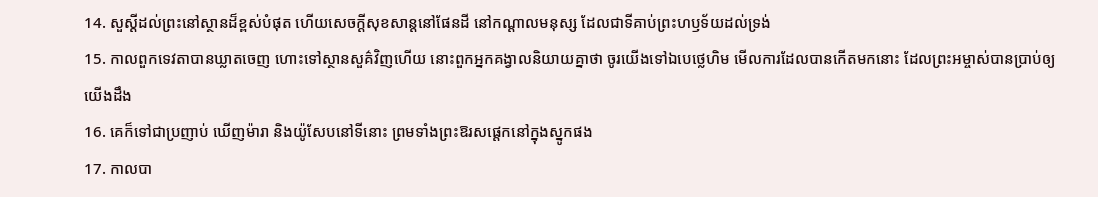14. សួស្តីដល់ព្រះនៅស្ថានដ៏ខ្ពស់បំផុត ហើយសេចក្ដីសុខសាន្តនៅផែនដី នៅកណ្តាលមនុស្ស ដែលជាទីគាប់ព្រះហឫទ័យដល់ទ្រង់
15. កាលពួកទេវតាបានឃ្លាតចេញ ហោះទៅស្ថានសួគ៌វិញហើយ នោះពួកអ្នកគង្វាលនិយាយគ្នាថា ចូរយើងទៅឯបេថ្លេហិម មើលការដែលបានកើតមកនោះ ដែលព្រះអម្ចាស់បានប្រាប់ឲ្យយើងដឹង
16. គេក៏ទៅជាប្រញាប់ ឃើញម៉ារា និងយ៉ូសែបនៅទីនោះ ព្រមទាំងព្រះឱរសផ្តេកនៅក្នុងស្នូកផង
17. កាលបា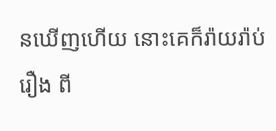នឃើញហើយ នោះគេក៏រ៉ាយរ៉ាប់រឿង ពី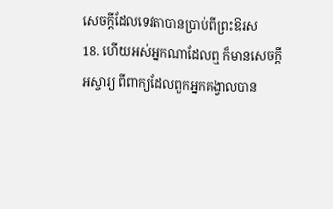សេចក្ដីដែលទេវតាបានប្រាប់ពីព្រះឱរស
18. ហើយអស់អ្នកណាដែលឮ ក៏មានសេចក្ដីអស្ចារ្យ ពីពាក្យដែលពួកអ្នកគង្វាលបាន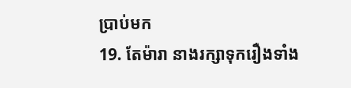ប្រាប់មក
19. តែម៉ារា នាងរក្សាទុករឿងទាំង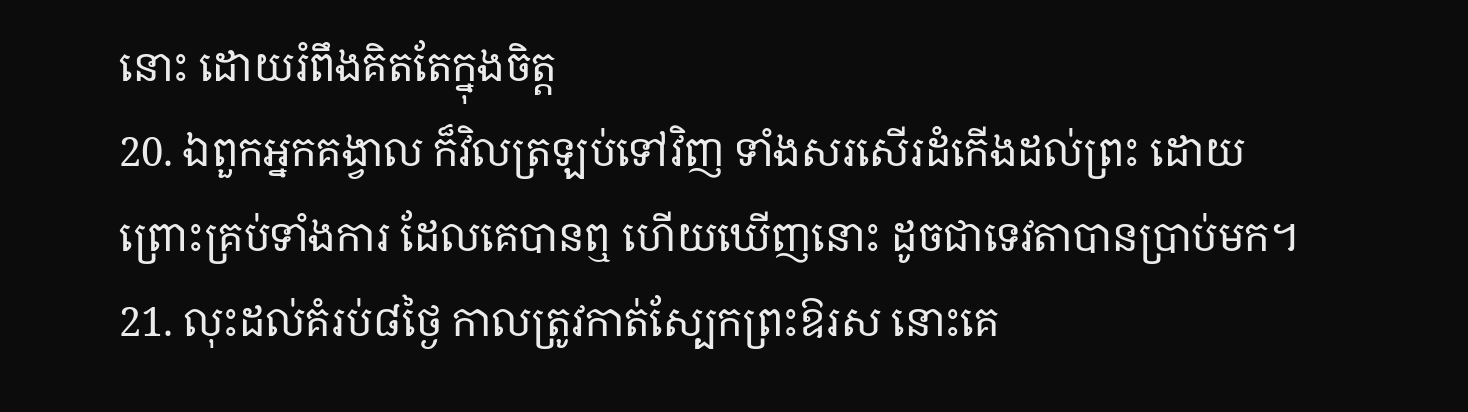នោះ ដោយរំពឹងគិតតែក្នុងចិត្ត
20. ឯពួកអ្នកគង្វាល ក៏វិលត្រឡប់ទៅវិញ ទាំងសរសើរដំកើងដល់ព្រះ ដោយព្រោះគ្រប់ទាំងការ ដែលគេបានឮ ហើយឃើញនោះ ដូចជាទេវតាបានប្រាប់មក។
21. លុះដល់គំរប់៨ថ្ងៃ កាលត្រូវកាត់ស្បែកព្រះឱរស នោះគេ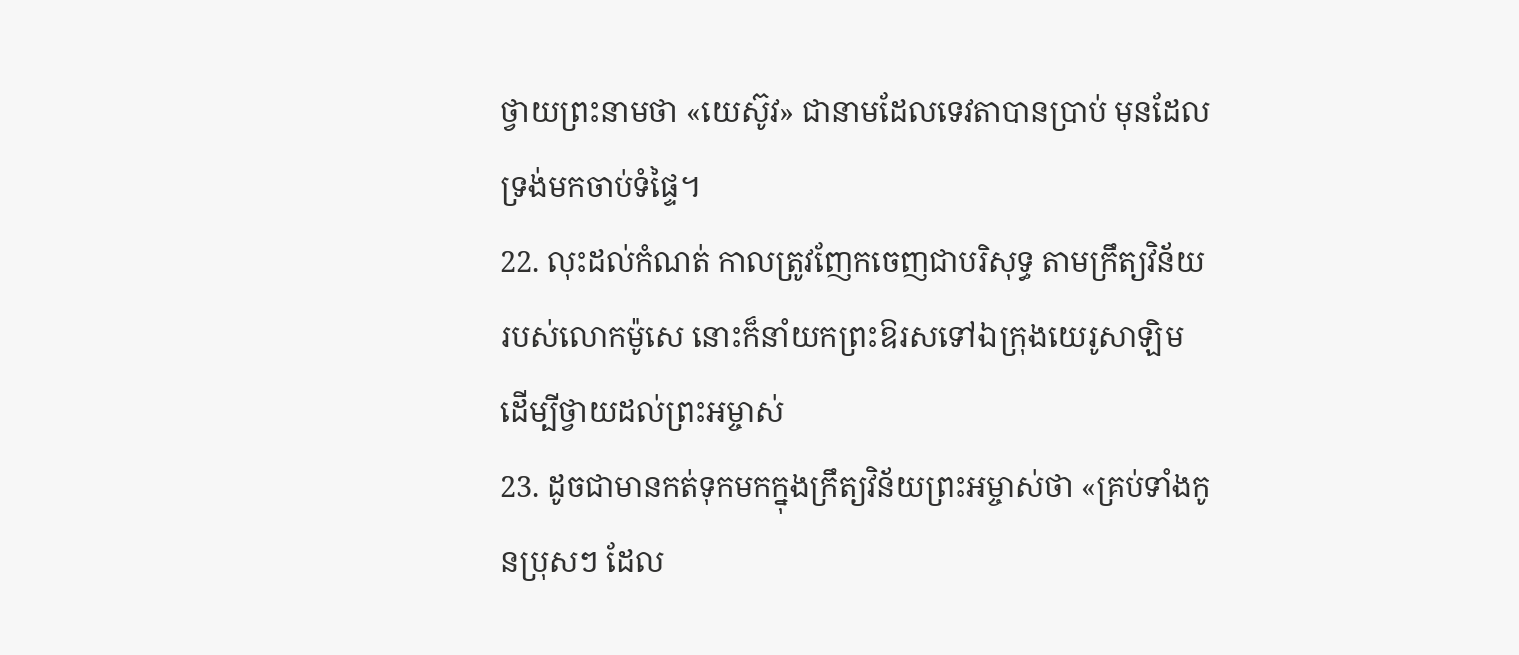ថ្វាយព្រះនាមថា «យេស៊ូវ» ជានាមដែលទេវតាបានប្រាប់ មុនដែលទ្រង់មកចាប់ទំផ្ទៃ។
22. លុះដល់កំណត់ កាលត្រូវញែកចេញជាបរិសុទ្ធ តាមក្រឹត្យវិន័យរបស់លោកម៉ូសេ នោះក៏នាំយកព្រះឱរសទៅឯក្រុងយេរូសាឡិម ដើម្បីថ្វាយដល់ព្រះអម្ចាស់
23. ដូចជាមានកត់ទុកមកក្នុងក្រឹត្យវិន័យព្រះអម្ចាស់ថា «គ្រប់ទាំងកូនប្រុសៗ ដែល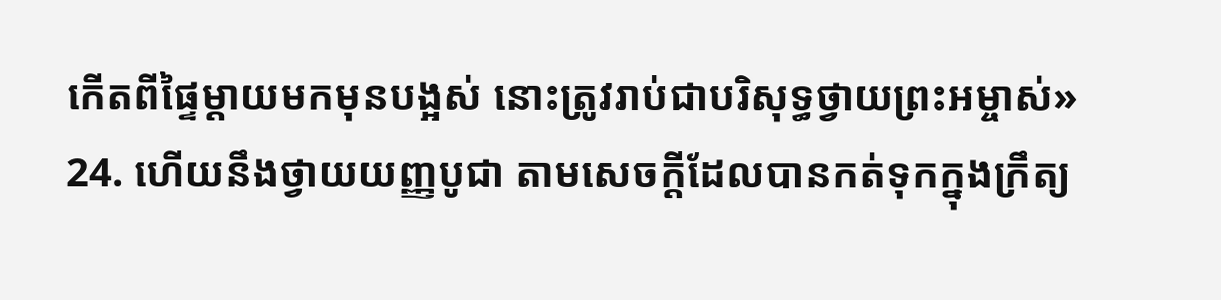កើតពីផ្ទៃម្តាយមកមុនបង្អស់ នោះត្រូវរាប់ជាបរិសុទ្ធថ្វាយព្រះអម្ចាស់»
24. ហើយនឹងថ្វាយយញ្ញបូជា តាមសេចក្ដីដែលបានកត់ទុកក្នុងក្រឹត្យ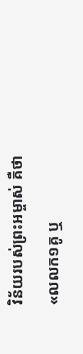វិន័យរបស់ព្រះអម្ចាស់ គឺថា «លលក១គូ ឬ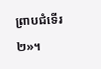ព្រាបជំទើរ២»។